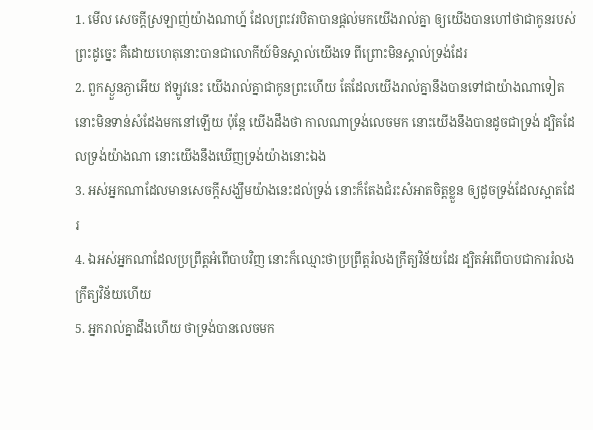1. មើល សេចក្តីស្រឡាញ់យ៉ាងណាហ្ន៍ ដែលព្រះវរបិតាបានផ្តល់មកយើងរាល់គ្នា ឲ្យយើងបានហៅថាជាកូនរបស់ព្រះដូច្នេះ គឺដោយហេតុនោះបានជាលោកីយ៍មិនស្គាល់យើងទេ ពីព្រោះមិនស្គាល់ទ្រង់ដែរ
2. ពួកស្ងួនភ្ងាអើយ ឥឡូវនេះ យើងរាល់គ្នាជាកូនព្រះហើយ តែដែលយើងរាល់គ្នានឹងបានទៅជាយ៉ាងណាទៀត នោះមិនទាន់សំដែងមកនៅឡើយ ប៉ុន្តែ យើងដឹងថា កាលណាទ្រង់លេចមក នោះយើងនឹងបានដូចជាទ្រង់ ដ្បិតដែលទ្រង់យ៉ាងណា នោះយើងនឹងឃើញទ្រង់យ៉ាងនោះឯង
3. អស់អ្នកណាដែលមានសេចក្តីសង្ឃឹមយ៉ាងនេះដល់ទ្រង់ នោះក៏តែងជំរះសំអាតចិត្តខ្លួន ឲ្យដូចទ្រង់ដែលស្អាតដែរ
4. ឯអស់អ្នកណាដែលប្រព្រឹត្តអំពើបាបវិញ នោះក៏ឈ្មោះថាប្រព្រឹត្តរំលងក្រឹត្យវិន័យដែរ ដ្បិតអំពើបាបជាការរំលងក្រឹត្យវិន័យហើយ
5. អ្នករាល់គ្នាដឹងហើយ ថាទ្រង់បានលេចមក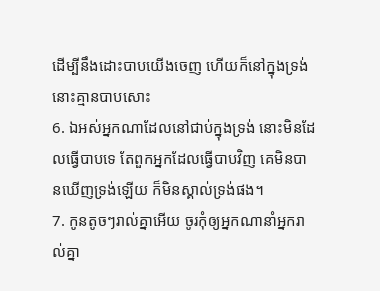ដើម្បីនឹងដោះបាបយើងចេញ ហើយក៏នៅក្នុងទ្រង់ នោះគ្មានបាបសោះ
6. ឯអស់អ្នកណាដែលនៅជាប់ក្នុងទ្រង់ នោះមិនដែលធ្វើបាបទេ តែពួកអ្នកដែលធ្វើបាបវិញ គេមិនបានឃើញទ្រង់ឡើយ ក៏មិនស្គាល់ទ្រង់ផង។
7. កូនតូចៗរាល់គ្នាអើយ ចូរកុំឲ្យអ្នកណានាំអ្នករាល់គ្នា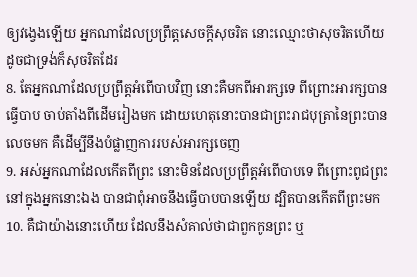ឲ្យវង្វេងឡើយ អ្នកណាដែលប្រព្រឹត្តសេចក្តីសុចរិត នោះឈ្មោះថាសុចរិតហើយ ដូចជាទ្រង់ក៏សុចរិតដែរ
8. តែអ្នកណាដែលប្រព្រឹត្តអំពើបាបវិញ នោះគឺមកពីអារក្សទេ ពីព្រោះអារក្សបានធ្វើបាប ចាប់តាំងពីដើមរៀងមក ដោយហេតុនោះបានជាព្រះរាជបុត្រានៃព្រះបានលេចមក គឺដើម្បីនឹងបំផ្លាញការរបស់អារក្សចេញ
9. អស់អ្នកណាដែលកើតពីព្រះ នោះមិនដែលប្រព្រឹត្តអំពើបាបទេ ពីព្រោះពូជព្រះនៅក្នុងអ្នកនោះឯង បានជាពុំអាចនឹងធ្វើបាបបានឡើយ ដ្បិតបានកើតពីព្រះមក
10. គឺជាយ៉ាងនោះហើយ ដែលនឹងសំគាល់ថាជាពួកកូនព្រះ ឬ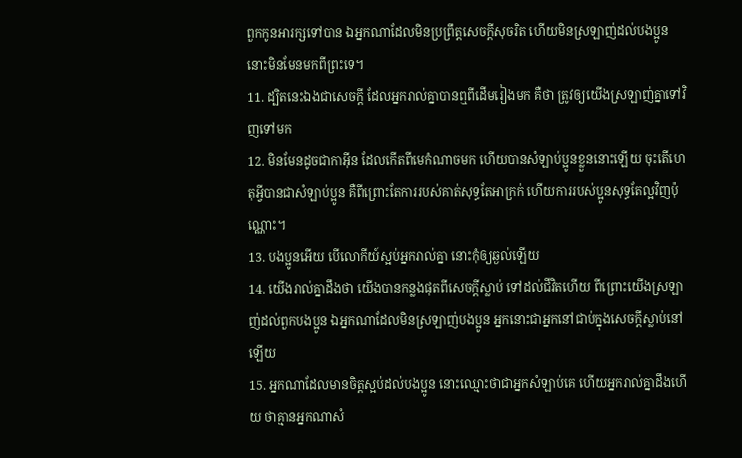ពួកកូនអារក្សទៅបាន ឯអ្នកណាដែលមិនប្រព្រឹត្តសេចក្តីសុចរិត ហើយមិនស្រឡាញ់ដល់បងប្អូន នោះមិនមែនមកពីព្រះទេ។
11. ដ្បិតនេះឯងជាសេចក្តី ដែលអ្នករាល់គ្នាបានឮពីដើមរៀងមក គឺថា ត្រូវឲ្យយើងស្រឡាញ់គ្នាទៅវិញទៅមក
12. មិនមែនដូចជាកាអ៊ីន ដែលកើតពីមេកំណាចមក ហើយបានសំឡាប់ប្អូនខ្លួននោះឡើយ ចុះតើហេតុអ្វីបានជាសំឡាប់ប្អូន គឺពីព្រោះតែការរបស់គាត់សុទ្ធតែអាក្រក់ ហើយការរបស់ប្អូនសុទ្ធតែល្អវិញប៉ុណ្ណោះ។
13. បងប្អូនអើយ បើលោកីយ៍ស្អប់អ្នករាល់គ្នា នោះកុំឲ្យឆ្ងល់ឡើយ
14. យើងរាល់គ្នាដឹងថា យើងបានកន្លងផុតពីសេចក្តីស្លាប់ ទៅដល់ជីវិតហើយ ពីព្រោះយើងស្រឡាញ់ដល់ពួកបងប្អូន ឯអ្នកណាដែលមិនស្រឡាញ់បងប្អូន អ្នកនោះជាអ្នកនៅជាប់ក្នុងសេចក្តីស្លាប់នៅឡើយ
15. អ្នកណាដែលមានចិត្តស្អប់ដល់បងប្អូន នោះឈ្មោះថាជាអ្នកសំឡាប់គេ ហើយអ្នករាល់គ្នាដឹងហើយ ថាគ្មានអ្នកណាសំ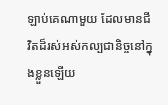ឡាប់គេណាមួយ ដែលមានជីវិតដ៏រស់អស់កល្បជានិច្ចនៅក្នុងខ្លួនឡើយ